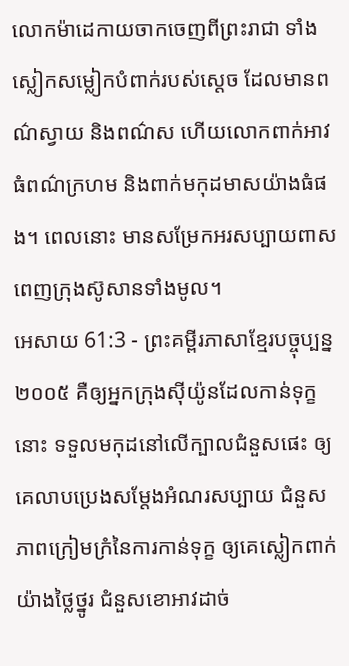លោកម៉ាដេកាយចាកចេញពីព្រះរាជា ទាំងស្លៀកសម្លៀកបំពាក់របស់ស្ដេច ដែលមានពណ៌ស្វាយ និងពណ៌ស ហើយលោកពាក់អាវធំពណ៌ក្រហម និងពាក់មកុដមាសយ៉ាងធំផង។ ពេលនោះ មានសម្រែកអរសប្បាយពាសពេញក្រុងស៊ូសានទាំងមូល។
អេសាយ 61:3 - ព្រះគម្ពីរភាសាខ្មែរបច្ចុប្បន្ន ២០០៥ គឺឲ្យអ្នកក្រុងស៊ីយ៉ូនដែលកាន់ទុក្ខនោះ ទទួលមកុដនៅលើក្បាលជំនួសផេះ ឲ្យគេលាបប្រេងសម្តែងអំណរសប្បាយ ជំនួសភាពក្រៀមក្រំនៃការកាន់ទុក្ខ ឲ្យគេស្លៀកពាក់យ៉ាងថ្លៃថ្នូរ ជំនួសខោអាវដាច់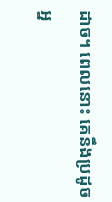ដាច។ ពេលនោះ គេនឹងប្រដូចអ្ន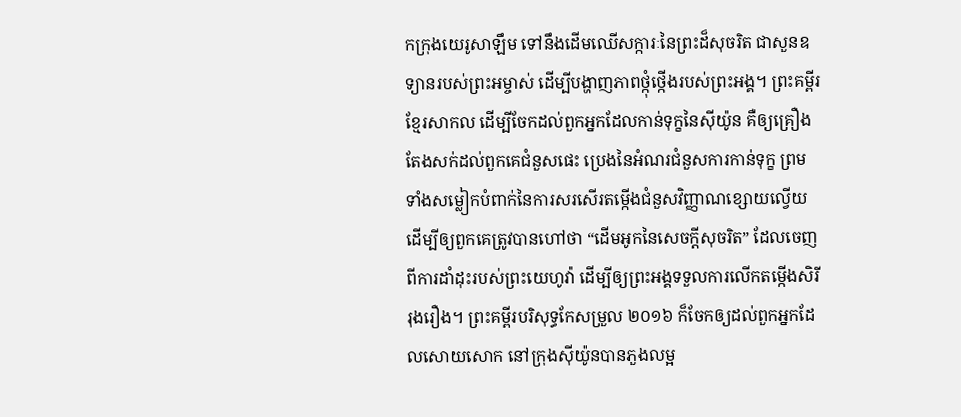កក្រុងយេរូសាឡឹម ទៅនឹងដើមឈើសក្ការៈនៃព្រះដ៏សុចរិត ជាសួនឧទ្យានរបស់ព្រះអម្ចាស់ ដើម្បីបង្ហាញភាពថ្កុំថ្កើងរបស់ព្រះអង្គ។ ព្រះគម្ពីរខ្មែរសាកល ដើម្បីចែកដល់ពួកអ្នកដែលកាន់ទុក្ខនៃស៊ីយ៉ូន គឺឲ្យគ្រឿងតែងសក់ដល់ពួកគេជំនួសផេះ ប្រេងនៃអំណរជំនួសការកាន់ទុក្ខ ព្រមទាំងសម្លៀកបំពាក់នៃការសរសើរតម្កើងជំនួសវិញ្ញាណខ្សោយល្វើយ ដើម្បីឲ្យពួកគេត្រូវបានហៅថា “ដើមអូកនៃសេចក្ដីសុចរិត” ដែលចេញពីការដាំដុះរបស់ព្រះយេហូវ៉ា ដើម្បីឲ្យព្រះអង្គទទួលការលើកតម្កើងសិរីរុងរឿង។ ព្រះគម្ពីរបរិសុទ្ធកែសម្រួល ២០១៦ ក៏ចែកឲ្យដល់ពួកអ្នកដែលសោយសោក នៅក្រុងស៊ីយ៉ូនបានភួងលម្អ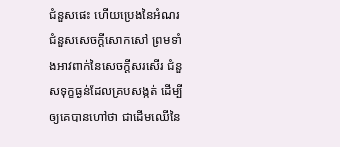ជំនួសផេះ ហើយប្រេងនៃអំណរជំនួសសេចក្ដីសោកសៅ ព្រមទាំងអាវពាក់នៃសេចក្ដីសរសើរ ជំនួសទុក្ខធ្ងន់ដែលគ្របសង្កត់ ដើម្បីឲ្យគេបានហៅថា ជាដើមឈើនៃ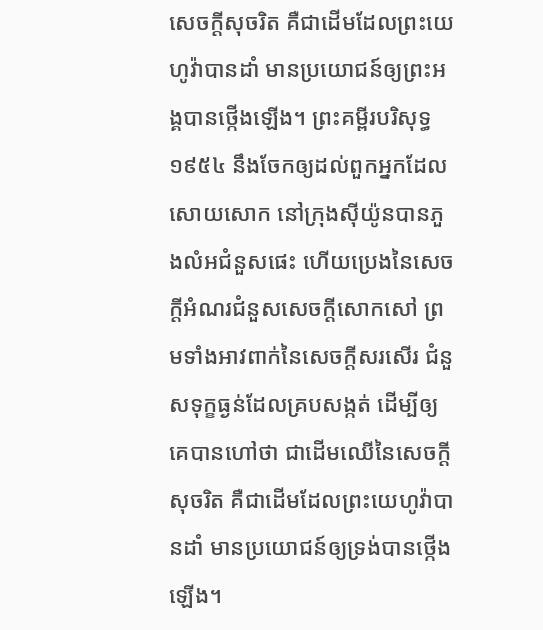សេចក្ដីសុចរិត គឺជាដើមដែលព្រះយេហូវ៉ាបានដាំ មានប្រយោជន៍ឲ្យព្រះអង្គបានថ្កើងឡើង។ ព្រះគម្ពីរបរិសុទ្ធ ១៩៥៤ នឹងចែកឲ្យដល់ពួកអ្នកដែលសោយសោក នៅក្រុងស៊ីយ៉ូនបានភួងលំអជំនួសផេះ ហើយប្រេងនៃសេចក្ដីអំណរជំនួសសេចក្ដីសោកសៅ ព្រមទាំងអាវពាក់នៃសេចក្ដីសរសើរ ជំនួសទុក្ខធ្ងន់ដែលគ្របសង្កត់ ដើម្បីឲ្យគេបានហៅថា ជាដើមឈើនៃសេចក្ដីសុចរិត គឺជាដើមដែលព្រះយេហូវ៉ាបានដាំ មានប្រយោជន៍ឲ្យទ្រង់បានថ្កើងឡើង។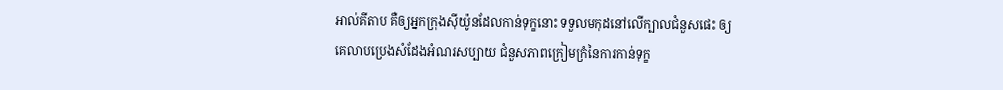អាល់គីតាប គឺឲ្យអ្នកក្រុងស៊ីយ៉ូនដែលកាន់ទុក្ខនោះ ទទួលមកុដនៅលើក្បាលជំនួសផេះ ឲ្យគេលាបប្រេងសំដែងអំណរសប្បាយ ជំនួសភាពក្រៀមក្រំនៃការកាន់ទុក្ខ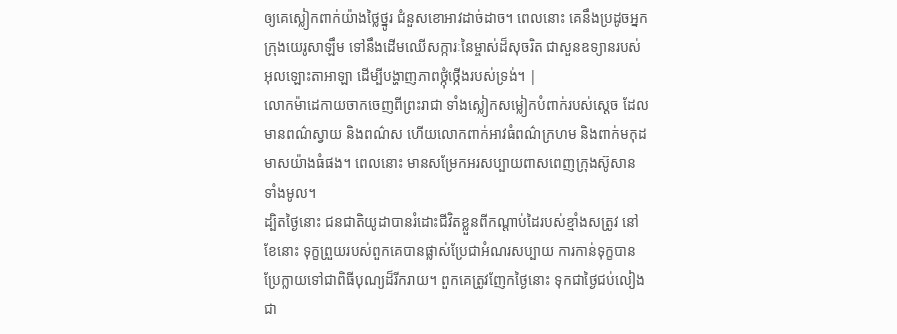ឲ្យគេស្លៀកពាក់យ៉ាងថ្លៃថ្នូរ ជំនួសខោអាវដាច់ដាច។ ពេលនោះ គេនឹងប្រដូចអ្នកក្រុងយេរូសាឡឹម ទៅនឹងដើមឈើសក្ការៈនៃម្ចាស់ដ៏សុចរិត ជាសួនឧទ្យានរបស់អុលឡោះតាអាឡា ដើម្បីបង្ហាញភាពថ្កុំថ្កើងរបស់ទ្រង់។ |
លោកម៉ាដេកាយចាកចេញពីព្រះរាជា ទាំងស្លៀកសម្លៀកបំពាក់របស់ស្ដេច ដែលមានពណ៌ស្វាយ និងពណ៌ស ហើយលោកពាក់អាវធំពណ៌ក្រហម និងពាក់មកុដមាសយ៉ាងធំផង។ ពេលនោះ មានសម្រែកអរសប្បាយពាសពេញក្រុងស៊ូសានទាំងមូល។
ដ្បិតថ្ងៃនោះ ជនជាតិយូដាបានរំដោះជីវិតខ្លួនពីកណ្ដាប់ដៃរបស់ខ្មាំងសត្រូវ នៅខែនោះ ទុក្ខព្រួយរបស់ពួកគេបានផ្លាស់ប្រែជាអំណរសប្បាយ ការកាន់ទុក្ខបានប្រែក្លាយទៅជាពិធីបុណ្យដ៏រីករាយ។ ពួកគេត្រូវញែកថ្ងៃនោះ ទុកជាថ្ងៃជប់លៀង ជា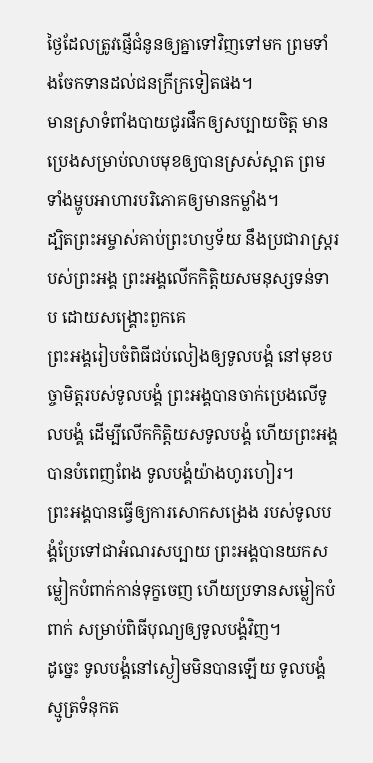ថ្ងៃដែលត្រូវផ្ញើជំនូនឲ្យគ្នាទៅវិញទៅមក ព្រមទាំងចែកទានដល់ជនក្រីក្រទៀតផង។
មានស្រាទំពាំងបាយជូរផឹកឲ្យសប្បាយចិត្ត មានប្រេងសម្រាប់លាបមុខឲ្យបានស្រស់ស្អាត ព្រមទាំងម្ហូបអាហារបរិភោគឲ្យមានកម្លាំង។
ដ្បិតព្រះអម្ចាស់គាប់ព្រះហឫទ័យ នឹងប្រជារាស្ត្ររបស់ព្រះអង្គ ព្រះអង្គលើកកិត្តិយសមនុស្សទន់ទាប ដោយសង្គ្រោះពួកគេ
ព្រះអង្គរៀបចំពិធីជប់លៀងឲ្យទូលបង្គំ នៅមុខបច្ចាមិត្តរបស់ទូលបង្គំ ព្រះអង្គបានចាក់ប្រេងលើទូលបង្គំ ដើម្បីលើកកិត្តិយសទូលបង្គំ ហើយព្រះអង្គបានបំពេញពែង ទូលបង្គំយ៉ាងហូរហៀរ។
ព្រះអង្គបានធ្វើឲ្យការសោកសង្រេង របស់ទូលបង្គំប្រែទៅជាអំណរសប្បាយ ព្រះអង្គបានយកសម្លៀកបំពាក់កាន់ទុក្ខចេញ ហើយប្រទានសម្លៀកបំពាក់ សម្រាប់ពិធីបុណ្យឲ្យទូលបង្គំវិញ។
ដូច្នេះ ទូលបង្គំនៅស្ងៀមមិនបានឡើយ ទូលបង្គំស្មូត្រទំនុកត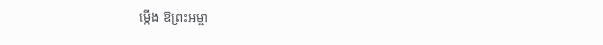ម្កើង ឱព្រះអម្ចា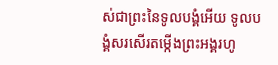ស់ជាព្រះនៃទូលបង្គំអើយ ទូលបង្គំសរសើរតម្កើងព្រះអង្គរហូ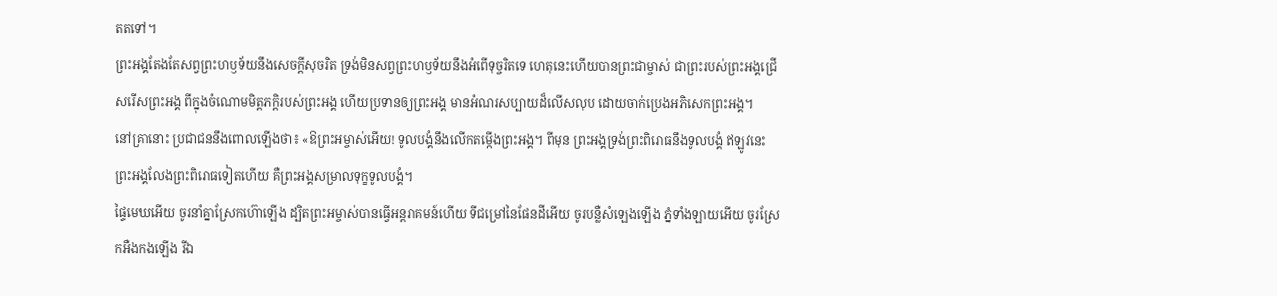តតទៅ។
ព្រះអង្គតែងតែសព្វព្រះហឫទ័យនឹងសេចក្ដីសុចរិត ទ្រង់មិនសព្វព្រះហឫទ័យនឹងអំពើទុច្ចរិតទេ ហេតុនេះហើយបានព្រះជាម្ចាស់ ជាព្រះរបស់ព្រះអង្គជ្រើសរើសព្រះអង្គ ពីក្នុងចំណោមមិត្តភក្ដិរបស់ព្រះអង្គ ហើយប្រទានឲ្យព្រះអង្គ មានអំណរសប្បាយដ៏លើសលុប ដោយចាក់ប្រេងអភិសេកព្រះអង្គ។
នៅគ្រានោះ ប្រជាជននឹងពោលឡើងថា៖ «ឱព្រះអម្ចាស់អើយ! ទូលបង្គំនឹងលើកតម្កើងព្រះអង្គ។ ពីមុន ព្រះអង្គទ្រង់ព្រះពិរោធនឹងទូលបង្គំ ឥឡូវនេះ ព្រះអង្គលែងព្រះពិរោធទៀតហើយ គឺព្រះអង្គសម្រាលទុក្ខទូលបង្គំ។
ផ្ទៃមេឃអើយ ចូរនាំគ្នាស្រែកហ៊ោឡើង ដ្បិតព្រះអម្ចាស់បានធ្វើអន្តរាគមន៍ហើយ ទីជម្រៅនៃផែនដីអើយ ចូរបន្លឺសំឡេងឡើង ភ្នំទាំងឡាយអើយ ចូរស្រែកអឺងកងឡើង រីឯ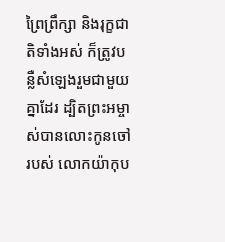ព្រៃព្រឹក្សា និងរុក្ខជាតិទាំងអស់ ក៏ត្រូវបន្លឺសំឡេងរួមជាមួយគ្នាដែរ ដ្បិតព្រះអម្ចាស់បានលោះកូនចៅរបស់ លោកយ៉ាកុប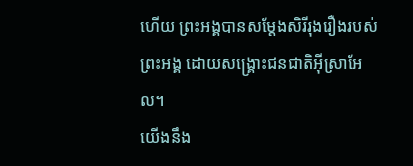ហើយ ព្រះអង្គបានសម្តែងសិរីរុងរឿងរបស់ព្រះអង្គ ដោយសង្គ្រោះជនជាតិអ៊ីស្រាអែល។
យើងនឹង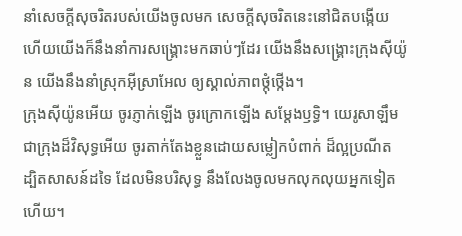នាំសេចក្ដីសុចរិតរបស់យើងចូលមក សេចក្ដីសុចរិតនេះនៅជិតបង្កើយ ហើយយើងក៏នឹងនាំការសង្គ្រោះមកឆាប់ៗដែរ យើងនឹងសង្គ្រោះក្រុងស៊ីយ៉ូន យើងនឹងនាំស្រុកអ៊ីស្រាអែល ឲ្យស្គាល់ភាពថ្កុំថ្កើង។
ក្រុងស៊ីយ៉ូនអើយ ចូរភ្ញាក់ឡើង ចូរក្រោកឡើង សម្តែងឫទ្ធិ។ យេរូសាឡឹមជាក្រុងដ៏វិសុទ្ធអើយ ចូរតាក់តែងខ្លួនដោយសម្លៀកបំពាក់ ដ៏ល្អប្រណីត ដ្បិតសាសន៍ដទៃ ដែលមិនបរិសុទ្ធ នឹងលែងចូលមកលុកលុយអ្នកទៀតហើយ។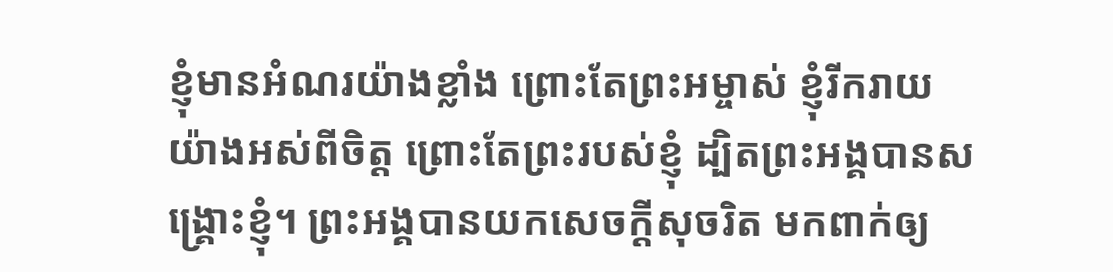ខ្ញុំមានអំណរយ៉ាងខ្លាំង ព្រោះតែព្រះអម្ចាស់ ខ្ញុំរីករាយយ៉ាងអស់ពីចិត្ត ព្រោះតែព្រះរបស់ខ្ញុំ ដ្បិតព្រះអង្គបានសង្គ្រោះខ្ញុំ។ ព្រះអង្គបានយកសេចក្ដីសុចរិត មកពាក់ឲ្យ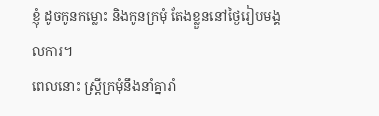ខ្ញុំ ដូចកូនកម្លោះ និងកូនក្រមុំ តែងខ្លួននៅថ្ងៃរៀបមង្គលការ។
ពេលនោះ ស្ត្រីក្រមុំនឹងនាំគ្នារាំ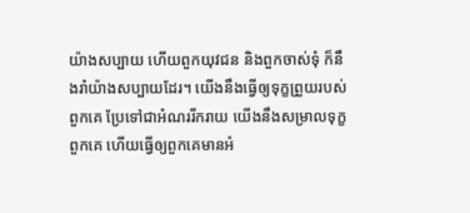យ៉ាងសប្បាយ ហើយពួកយុវជន និងពួកចាស់ទុំ ក៏នឹងរាំយ៉ាងសប្បាយដែរ។ យើងនឹងធ្វើឲ្យទុក្ខព្រួយរបស់ពួកគេ ប្រែទៅជាអំណររីករាយ យើងនឹងសម្រាលទុក្ខពួកគេ ហើយធ្វើឲ្យពួកគេមានអំ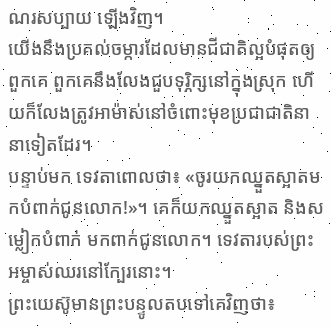ណរសប្បាយ ឡើងវិញ។
យើងនឹងប្រគល់ចម្ការដែលមានជីជាតិល្អបំផុតឲ្យពួកគេ ពួកគេនឹងលែងជួបទុរ្ភិក្សនៅក្នុងស្រុក ហើយក៏លែងត្រូវអាម៉ាស់នៅចំពោះមុខប្រជាជាតិនានាទៀតដែរ។
បន្ទាប់មក ទេវតាពោលថា៖ «ចូរយកឈ្នួតស្អាតមកបំពាក់ជូនលោក!»។ គេក៏យកឈ្នួតស្អាត និងសម្លៀកបំពាក់ មកពាក់ជូនលោក។ ទេវតារបស់ព្រះអម្ចាស់ឈរនៅក្បែរនោះ។
ព្រះយេស៊ូមានព្រះបន្ទូលតបទៅគេវិញថា៖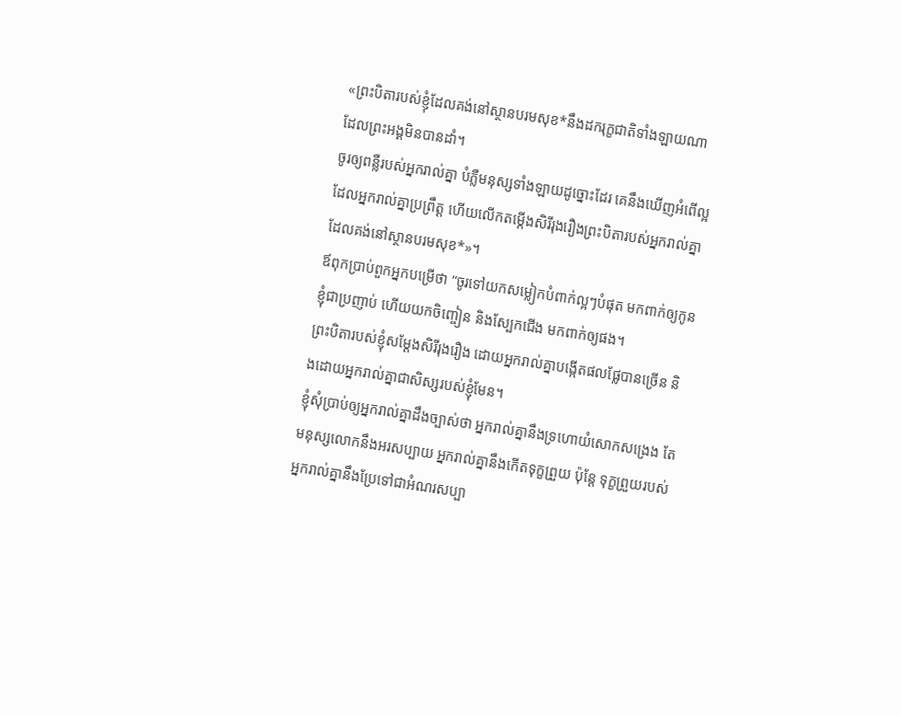«ព្រះបិតារបស់ខ្ញុំដែលគង់នៅស្ថានបរមសុខ*នឹងដករុក្ខជាតិទាំងឡាយណា ដែលព្រះអង្គមិនបានដាំ។
ចូរឲ្យពន្លឺរបស់អ្នករាល់គ្នា បំភ្លឺមនុស្សទាំងឡាយដូច្នោះដែរ គេនឹងឃើញអំពើល្អដែលអ្នករាល់គ្នាប្រព្រឹត្ត ហើយលើកតម្កើងសិរីរុងរឿងព្រះបិតារបស់អ្នករាល់គ្នា ដែលគង់នៅស្ថានបរមសុខ*»។
ឪពុកប្រាប់ពួកអ្នកបម្រើថា “ចូរទៅយកសម្លៀកបំពាក់ល្អៗបំផុត មកពាក់ឲ្យកូនខ្ញុំជាប្រញាប់ ហើយយកចិញ្ចៀន និងស្បែកជើង មកពាក់ឲ្យផង។
ព្រះបិតារបស់ខ្ញុំសម្តែងសិរីរុងរឿង ដោយអ្នករាល់គ្នាបង្កើតផលផ្លែបានច្រើន និងដោយអ្នករាល់គ្នាជាសិស្សរបស់ខ្ញុំមែន។
ខ្ញុំសុំប្រាប់ឲ្យអ្នករាល់គ្នាដឹងច្បាស់ថា អ្នករាល់គ្នានឹងទ្រហោយំសោកសង្រេង តែមនុស្សលោកនឹងអរសប្បាយ អ្នករាល់គ្នានឹងកើតទុក្ខព្រួយ ប៉ុន្តែ ទុក្ខព្រួយរបស់អ្នករាល់គ្នានឹងប្រែទៅជាអំណរសប្បា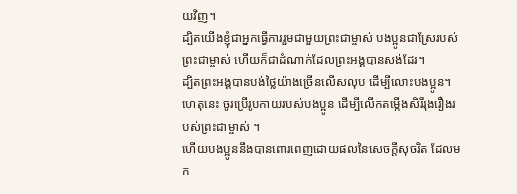យវិញ។
ដ្បិតយើងខ្ញុំជាអ្នកធ្វើការរួមជាមួយព្រះជាម្ចាស់ បងប្អូនជាស្រែរបស់ព្រះជាម្ចាស់ ហើយក៏ជាដំណាក់ដែលព្រះអង្គបានសង់ដែរ។
ដ្បិតព្រះអង្គបានបង់ថ្លៃយ៉ាងច្រើនលើសលុប ដើម្បីលោះបងប្អូន។ ហេតុនេះ ចូរប្រើរូបកាយរបស់បងប្អូន ដើម្បីលើកតម្កើងសិរីរុងរឿងរបស់ព្រះជាម្ចាស់ ។
ហើយបងប្អូននឹងបានពោរពេញដោយផលនៃសេចក្ដីសុចរិត ដែលមក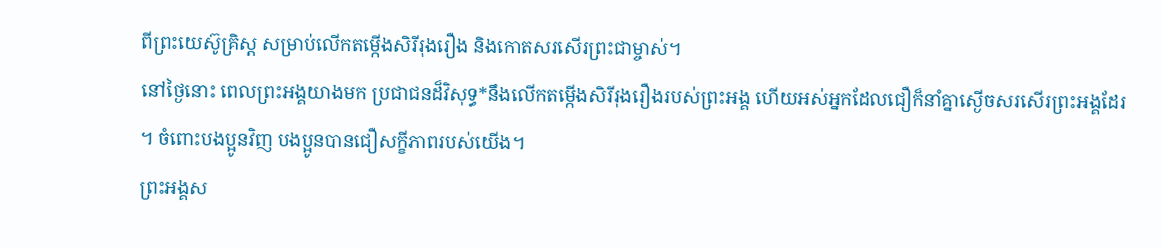ពីព្រះយេស៊ូគ្រិស្ត សម្រាប់លើកតម្កើងសិរីរុងរឿង និងកោតសរសើរព្រះជាម្ចាស់។
នៅថ្ងៃនោះ ពេលព្រះអង្គយាងមក ប្រជាជនដ៏វិសុទ្ធ*នឹងលើកតម្កើងសិរីរុងរឿងរបស់ព្រះអង្គ ហើយអស់អ្នកដែលជឿក៏នាំគ្នាស្ងើចសរសើរព្រះអង្គដែរ ។ ចំពោះបងប្អូនវិញ បងប្អូនបានជឿសក្ខីភាពរបស់យើង។
ព្រះអង្គស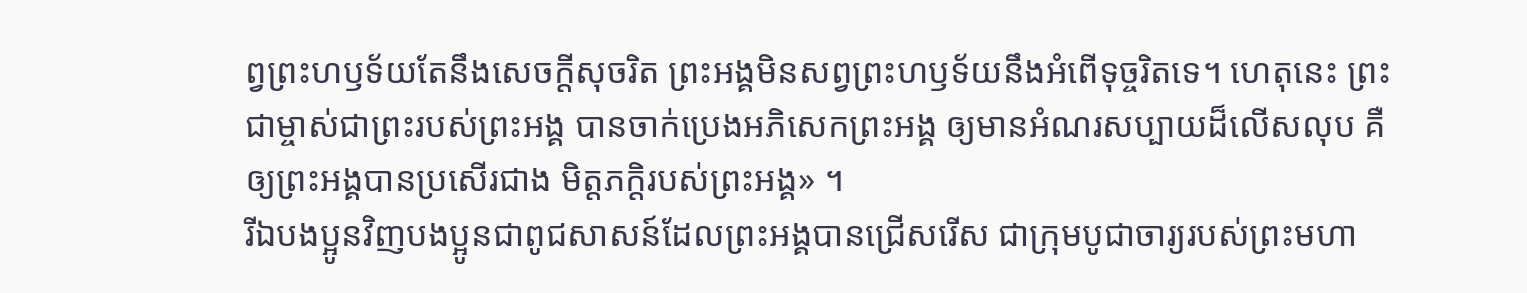ព្វព្រះហឫទ័យតែនឹងសេចក្ដីសុចរិត ព្រះអង្គមិនសព្វព្រះហឫទ័យនឹងអំពើទុច្ចរិតទេ។ ហេតុនេះ ព្រះជាម្ចាស់ជាព្រះរបស់ព្រះអង្គ បានចាក់ប្រេងអភិសេកព្រះអង្គ ឲ្យមានអំណរសប្បាយដ៏លើសលុប គឺឲ្យព្រះអង្គបានប្រសើរជាង មិត្តភក្ដិរបស់ព្រះអង្គ» ។
រីឯបងប្អូនវិញបងប្អូនជាពូជសាសន៍ដែលព្រះអង្គបានជ្រើសរើស ជាក្រុមបូជាចារ្យរបស់ព្រះមហា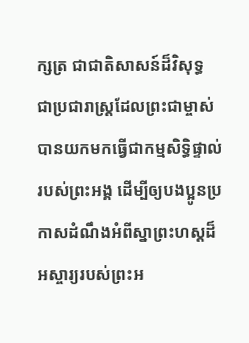ក្សត្រ ជាជាតិសាសន៍ដ៏វិសុទ្ធ ជាប្រជារាស្ដ្រដែលព្រះជាម្ចាស់បានយកមកធ្វើជាកម្មសិទ្ធិផ្ទាល់របស់ព្រះអង្គ ដើម្បីឲ្យបងប្អូនប្រកាសដំណឹងអំពីស្នាព្រះហស្ដដ៏អស្ចារ្យរបស់ព្រះអ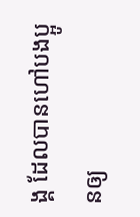ង្គ ដែលបានហៅបងប្អូនឲ្យ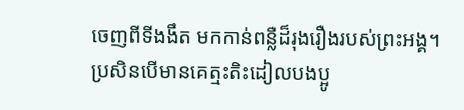ចេញពីទីងងឹត មកកាន់ពន្លឺដ៏រុងរឿងរបស់ព្រះអង្គ។
ប្រសិនបើមានគេត្មះតិះដៀលបងប្អូ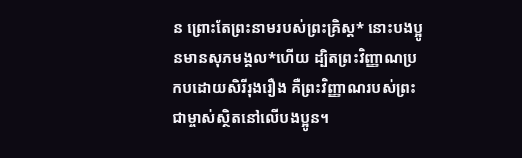ន ព្រោះតែព្រះនាមរបស់ព្រះគ្រិស្ត* នោះបងប្អូនមានសុភមង្គល*ហើយ ដ្បិតព្រះវិញ្ញាណប្រកបដោយសិរីរុងរឿង គឺព្រះវិញ្ញាណរបស់ព្រះជាម្ចាស់ស្ថិតនៅលើបងប្អូន។